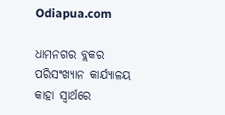Odiapua.com

ଧାମନଗର ବ୍ଲକର ପରିସଂଖ୍ୟାନ କାର୍ଯ୍ୟାଳୟ କାହା ସ୍ୱାର୍ଥରେ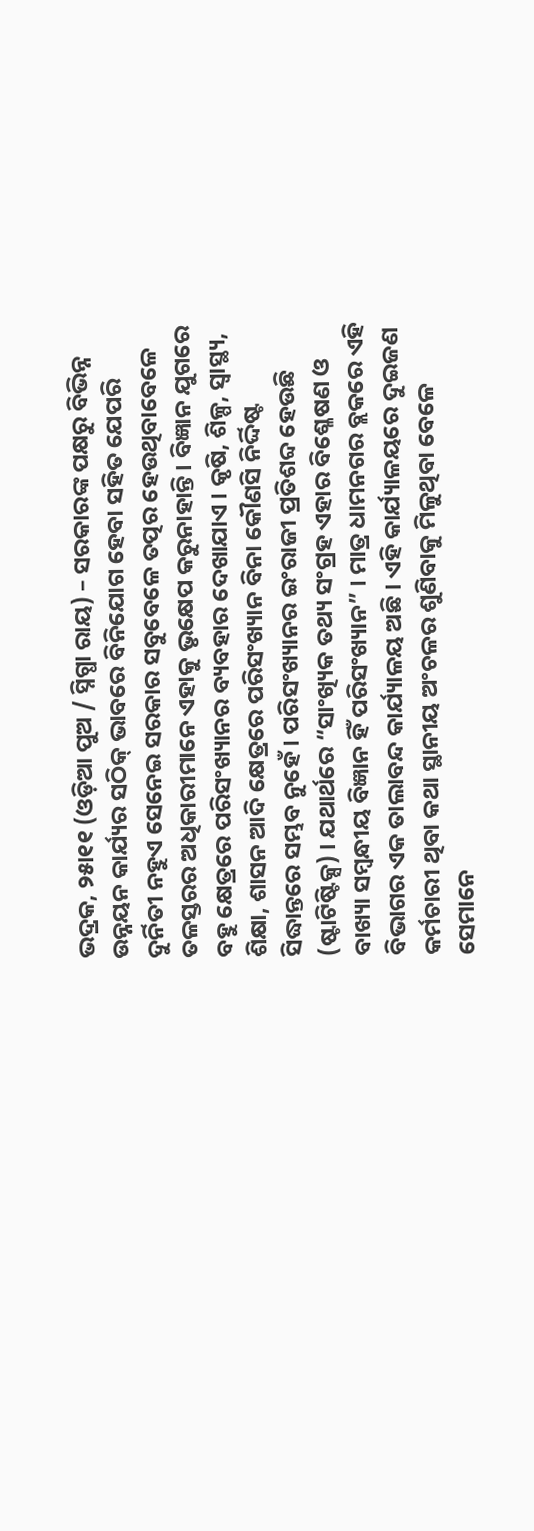ଭଦ୍ରକ, ୨୫ା୧୧ (ଓଡ଼ିଆ ପୁଅ / ସ୍ନିଗ୍ଧା ରାୟ) – ସରକାରଙ୍କ ପକ୍ଷରୁ ବିଭିନ୍ନ ଉନ୍ନୟନ କାର୍ଯ୍ୟର ସଠିକ୍ ଭାବରେ ବିନିଯୋଗ ହେବା ସହିତ ଯେପରି ଦୁର୍ନିତୀ ନହୁଏ ସେନେଇ ସରକାର ସବୁବେଳେ ତତ୍ପର ହେଉଥିବାବେଳେ ତଳସ୍ତରର ଅଧିକାରୀମାନେ ଏହାକୁ ଭୃକ୍ଷେପ କରୁନାହାନ୍ତି । ବିଜ୍ଞାନ ଯୁଗରେ ବହୁ କ୍ଷେତ୍ରରେ ପରିସଂଖ୍ୟାନର ବ୍ୟବହାର ଦେଖାଯାଏ । କୃଷି, ଶିଳ୍ପ, ସ୍ୱାସ୍ଥ୍ୟ, ଶିକ୍ଷା, ଶାସନ ଆଦି କ୍ଷେତ୍ରରେ ପରିସଂଖ୍ୟାନ ବିନା କୌଣସି ନିର୍ଦ୍ଦିଷ୍ଟ ସିଦ୍ଧାନ୍ତରେ ସମ୍ଭବ ନୁହେଁ । ପରିସଂଖ୍ୟାନର ଇଂରାଜୀ ପ୍ରତିଶବ୍ଦ ହେଉଛି (ଷ୍ଟାଟିଷ୍ଟିକ୍ସ) । ଯଥାର୍ଥରେ “ସାଂଖ୍ୟିକ ତଥ୍ୟ ସଂଗ୍ରହ ଏହାର ବିଶ୍ଳେଷଣ ଓ ବାଖ୍ୟା ସମ୍ବନ୍ଧୀୟ ବିଜ୍ଞାନ ହିଁ ପରିସଂଖ୍ୟାନ” । ମାତ୍ର ଧାମନଗର ବ୍ଲକରେ ଏହି ବିଭାଗର ଏକ ତାଲାବନ୍ଦ କାର୍ଯ୍ୟାଳୟ ଅଛି । ଏହି କାର୍ଯ୍ୟାଳୟରେ ଦୁଇଜଣ କର୍ମଚାରୀ ଥିବା କଥା ସ୍ଥାନୀୟ ଅଂଚଳର ଶୁଣିବାକୁ ମିଳୁଥିବା ବେଳେ ସେମାନେ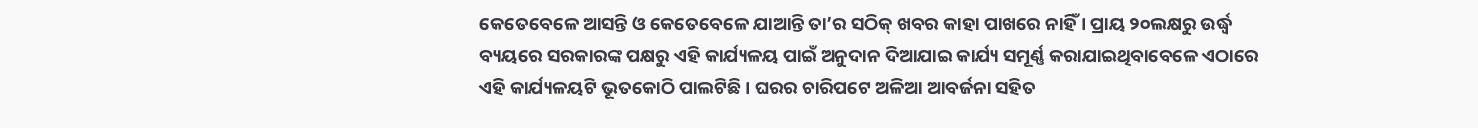କେତେବେଳେ ଆସନ୍ତି ଓ କେତେବେଳେ ଯାଆନ୍ତି ତା’ର ସଠିକ୍ ଖବର କାହା ପାଖରେ ନାହିଁ । ପ୍ରାୟ ୨୦ଲକ୍ଷରୁ ଉର୍ଦ୍ଧ୍ୱ ବ୍ୟୟରେ ସରକାରଙ୍କ ପକ୍ଷରୁ ଏହି କାର୍ଯ୍ୟଳୟ ପାଇଁ ଅନୁଦାନ ଦିଆଯାଇ କାର୍ଯ୍ୟ ସମୂର୍ଣ୍ଣ କରାଯାଇଥିବାବେଳେ ଏଠାରେ ଏହି କାର୍ଯ୍ୟଳୟଟି ଭୂତକୋଠି ପାଲଟିଛି । ଘରର ଚାରିପଟେ ଅଳିଆ ଆବର୍ଜନା ସହିତ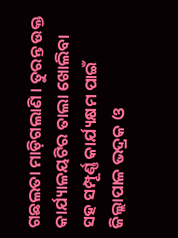ଗଛଲତା ମାଡ଼ିଗଲାଣି । ତୁରନ୍ତ ଉକ୍ତ କାର୍ଯ୍ୟାଳୟଟିର ତାଲା ଖୋଲିବା ସହ ସମ୍ପୂର୍ଣ୍ଣ କାର୍ଯ୍ୟକ୍ଷମ ପାଇଁ ଜିଲ୍ଲାପାଳ ଭଦ୍ରକ ଓ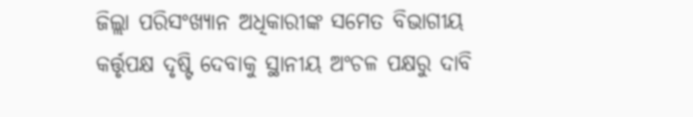ଜିଲ୍ଲା ପରିସଂଖ୍ୟାନ ଅଧିକାରୀଙ୍କ ସମେତ ବିଭାଗୀୟ କର୍ତ୍ତୃପକ୍ଷ ଦୃଷ୍ଟି ଦେବାକୁ ସ୍ଥାନୀୟ ଅଂଚଳ ପକ୍ଷରୁ ଦାବି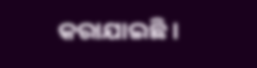କରାଯାଇଛି ।